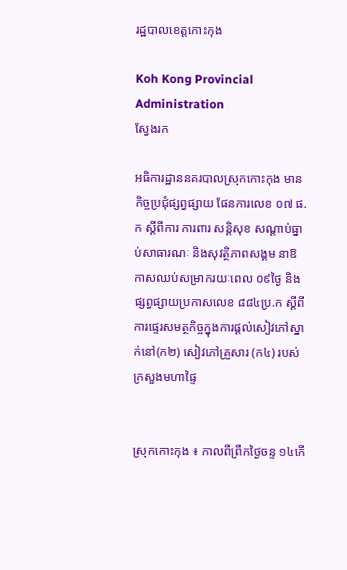រដ្ឋបាលខេត្តកោះកុង

Koh Kong Provincial Administration
ស្វែងរក

អធិការដ្ឋាននគរបាលស្រុកកោះកុង មានកិច្ចប្រជុំផ្សព្វផ្សាយ ផែនការលេខ ០៧ ផ.ក ស្តីពីការ ការពារ សន្តិសុខ សណ្តាប់ធ្នាប់សាធារណៈ និងសុវត្ថិភាពសង្គម នាឱកាសឈប់សម្រាករយៈពេល ០៩ថ្ងៃ និងផ្សព្វផ្សាយប្រកាសលេខ ៨៨៤ប្រ.ក ស្តីពីការផ្ទេរសមត្ថកិច្ចក្នុងការផ្តល់សៀវភៅស្នាក់នៅ(ក២) សៀវភៅគ្រួសារ (ក៤) របស់ក្រសួងមហាផ្ទៃ


ស្រុកកោះកុង ៖ កាលពីព្រឹកថ្ងៃចន្ទ ១៤កើ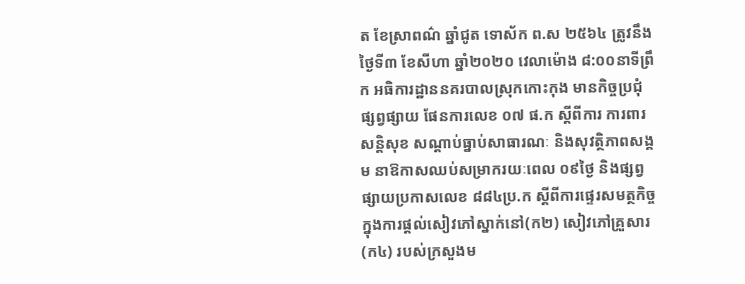ត ខែស្រាពណ៌ ឆ្នាំជូត ទោស័ក ព.ស ២៥៦៤ ត្រូវនឹងថ្ងៃទី៣ ខែសីហា ឆ្នាំ២០២០ វេលាម៉ោង ៨:០០នាទីព្រឹក អធិការដ្ឋាននគរបាលស្រុកកោះកុង មានកិច្ចប្រជុំផ្សព្វផ្សាយ ផែនការលេខ ០៧ ផ.ក ស្តីពីការ ការពារ សន្តិសុខ សណ្តាប់ធ្នាប់សាធារណៈ និងសុវត្ថិភាពសង្គម នាឱកាសឈប់សម្រាករយៈពេល ០៩ថ្ងៃ និងផ្សព្វផ្សាយប្រកាសលេខ ៨៨៤ប្រ.ក ស្តីពីការផ្ទេរសមត្ថកិច្ចក្នុងការផ្តល់សៀវភៅស្នាក់នៅ(ក២) សៀវភៅគ្រួសារ (ក៤) របស់ក្រសួងម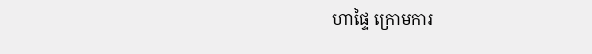ហាផ្ទៃ ក្រោមការ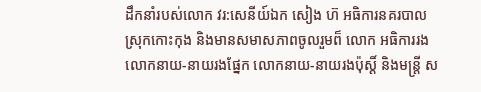ដឹកនាំរបស់លោក វរ:សេនីយ៍ឯក សៀង ហ៊ អធិការនគរបាលស្រុកកោះកុង និងមានសមាសភាពចូលរួមព៏ លោក អធិការរង លោកនាយ-នាយរងផ្នែក លោកនាយ-នាយរងប៉ុស្តិ៍ និងមន្ត្រី ស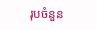រុបចំនួន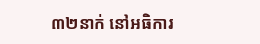៣២នាក់ នៅអធិការ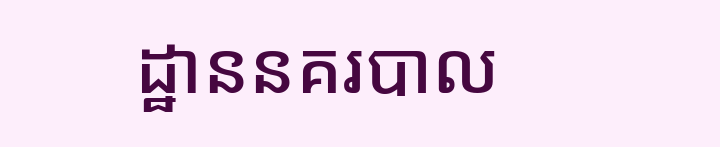ដ្ឋាននគរបាល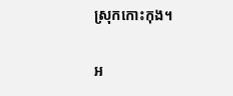ស្រុកកោះកុង។

អ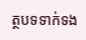ត្ថបទទាក់ទង